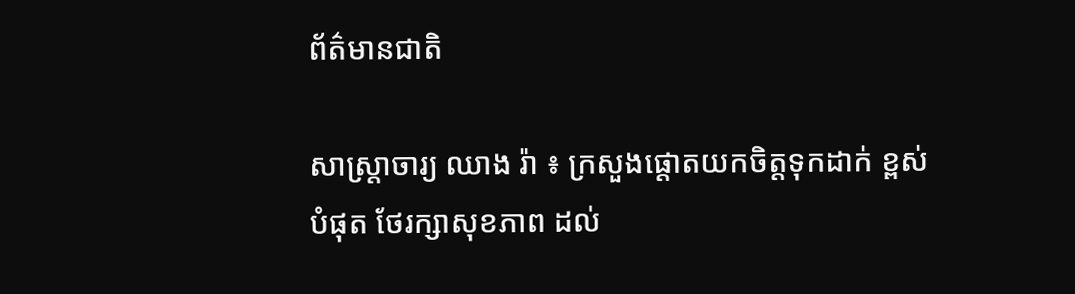ព័ត៌មានជាតិ

សាស្រ្តាចារ្យ ឈាង រ៉ា ៖ ក្រសួងផ្តោតយកចិត្តទុកដាក់ ខ្ពស់បំផុត ថែរក្សាសុខភាព ដល់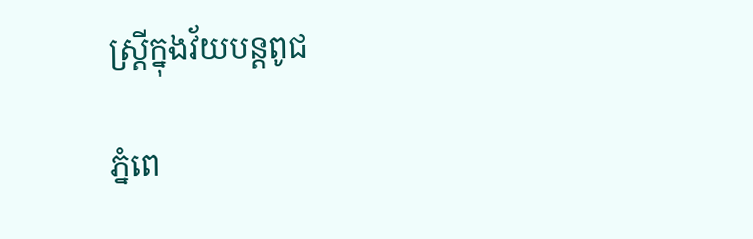ស្ត្រីក្នុងវ័យបន្តពូជ

ភ្នំពេ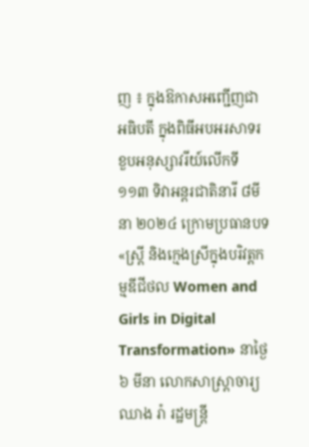ញ ៖ ក្នុងឱកាសអញ្ជើញជាអធិបតី ក្នុងពិធីអបអរសាទរ ខួបអនុស្សាវរីយ៍លើកទី១១៣ ទិវាអន្តរជាតិនារី ៨មីនា ២០២៤ ក្រោមប្រធានបទ «ស្ត្រី និងក្មេងស្រីក្នុងបរិវត្តកម្មឌីជីថល Women and Girls in Digital Transformation» នាថ្ងៃ៦ មីនា លោកសាស្រ្តាចារ្យ ឈាង រ៉ា រដ្ឋមន្រ្តី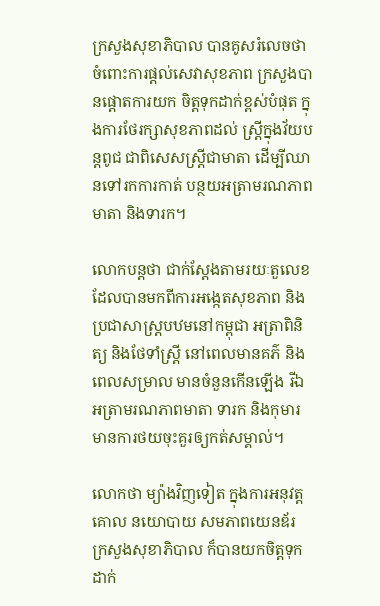ក្រសួងសុខាភិបាល បានគូសរំលេចថា ចំពោះការផ្តល់សេវាសុខភាព ក្រសួងបានផ្តោតការយក ចិត្តទុកដាក់ខ្ពស់បំផុត ក្នុងការថែរក្សាសុខភាពដល់ ស្ត្រីក្នុងវ័យបន្តពូជ ជាពិសេសស្ត្រីជាមាតា ដើម្បីឈានទៅរកការកាត់ បន្ថយអត្រាមរណភាពមាតា និងទារក។

លោកបន្តថា ជាក់ស្តែងតាមរយៈតួលេខដែលបានមកពីការអង្កេតសុខភាព និងប្រជាសាស្រ្តបឋមនៅកម្ពុជា អត្រាពិនិត្យ និងថែទាំស្ត្រី នៅពេលមានគភ៌ និងពេលសម្រាល មានចំនួនកើនឡើង រីឯអត្រាមរណភាពមាតា ទារក និងកុមារ មានការថយចុះគួរឲ្យកត់សម្គាល់។

លោកថា ម្យ៉ាងវិញទៀត ក្នុងការអនុវត្តគោល នយោបាយ សមភាពយេនឌ័រ ក្រសួងសុខាភិបាល ក៏បានយកចិត្តទុកដាក់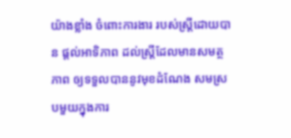យ៉ាងខ្លាំង ចំពោះការងារ របស់ស្ត្រីដោយបាន ផ្តល់អាទិភាព ដល់ស្ត្រីដែលមានសមត្ថភាព ឲ្យទទួលបាននូវមុខដំណែង សមស្របមួយក្នុងការ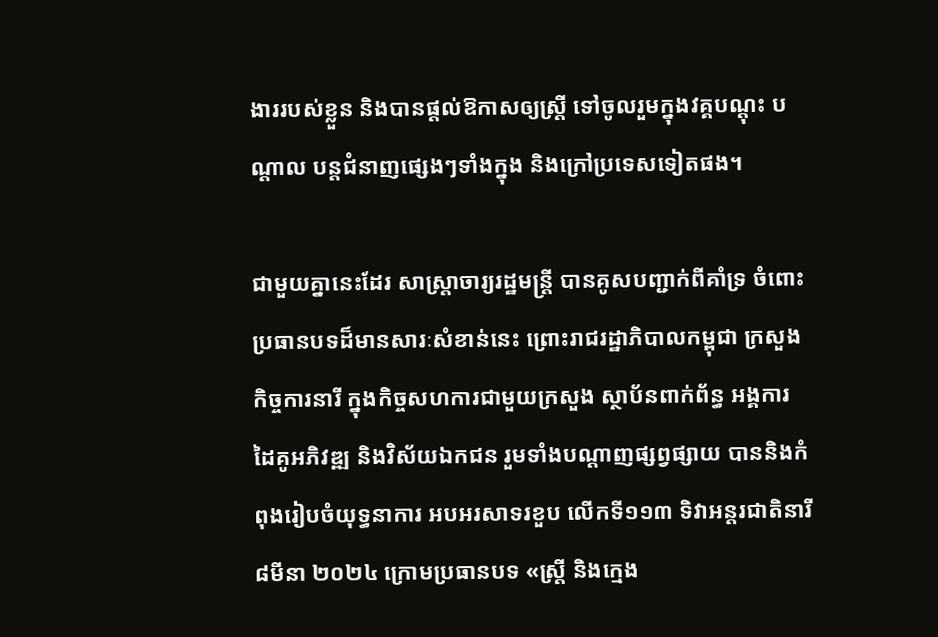ងាររបស់ខ្លួន និងបានផ្តល់ឱកាសឲ្យស្ត្រី ទៅចូលរួមក្នុងវគ្គបណ្តុះ បណ្តាល បន្តជំនាញផ្សេងៗទាំងក្នុង និងក្រៅប្រទេសទៀតផង។

ជាមួយគ្នានេះដែរ សាស្រ្តាចារ្យរដ្ឋមន្រ្តី បានគូសបញ្ជាក់ពីគាំទ្រ ចំពោះប្រធានបទដ៏មានសារៈសំខាន់នេះ ព្រោះរាជរដ្ឋាភិបាលកម្ពុជា ក្រសួងកិច្ចការនារី ក្នុងកិច្ចសហការជាមួយក្រសួង ស្ថាប័នពាក់ព័ន្ធ អង្គការ ដៃគូអភិវឌ្ឍ និងវិស័យឯកជន រួមទាំងបណ្តាញផ្សព្វផ្សាយ បាននិងកំពុងរៀបចំយុទ្ធនាការ អបអរសាទរខួប លើកទី១១៣ ទិវាអន្តរជាតិនារី ៨មីនា ២០២៤ ក្រោមប្រធានបទ «ស្ត្រី និងក្មេង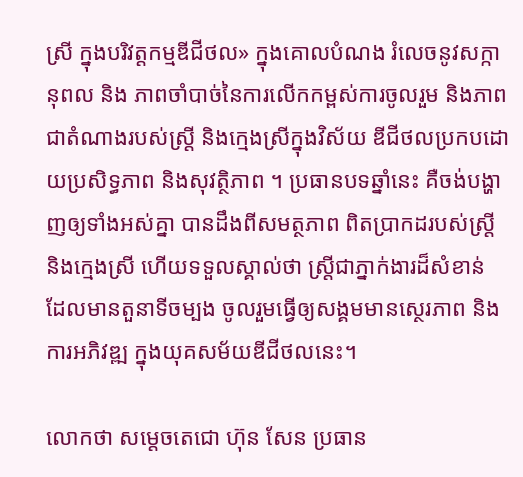ស្រី ក្នុងបរិវត្តកម្មឌីជីថល» ក្នុងគោលបំណង រំលេចនូវសក្កានុពល និង ភាពចាំបាច់នៃការលើកកម្ពស់ការចូលរួម និងភាពជាតំណាងរបស់ស្រ្តី និងក្មេងស្រីក្នុងវិស័យ ឌីជីថលប្រកបដោយប្រសិទ្ធភាព និងសុវត្ថិភាព ។ ប្រធានបទឆ្នាំនេះ គឺចង់បង្ហាញឲ្យទាំងអស់គ្នា បានដឹងពីសមត្ថភាព ពិតប្រាកដរបស់ស្រ្តី និងក្មេងស្រី ហើយទទួលស្គាល់ថា ស្រ្តីជាភ្នាក់ងារដ៏សំខាន់ ដែលមានតួនាទីចម្បង ចូលរួមធ្វើឲ្យសង្គមមានស្ថេរភាព និងការអភិវឌ្ឍ ក្នុងយុគសម័យឌីជីថលនេះ។

លោកថា សម្តេចតេជោ ហ៊ុន សែន ប្រធាន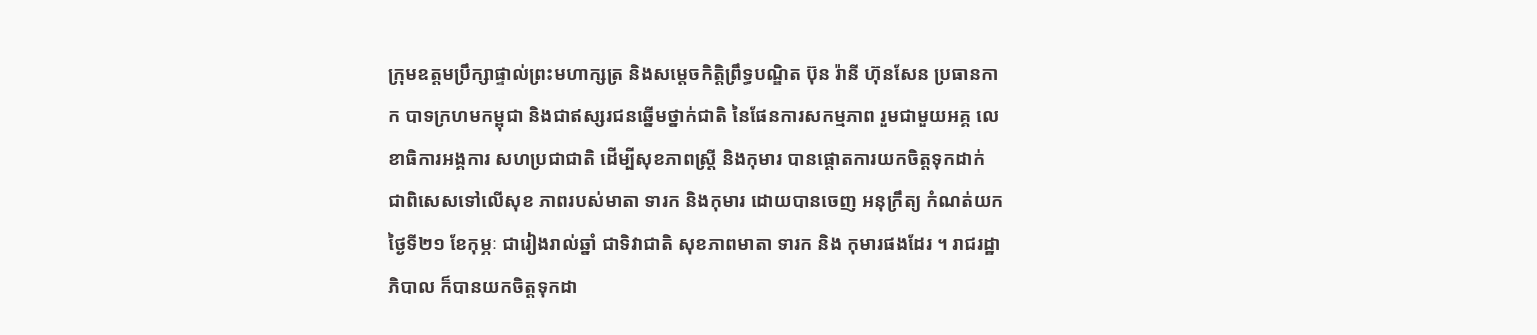ក្រុមឧត្តមប្រឹក្សាផ្ទាល់ព្រះមហាក្សត្រ និងសម្តេចកិត្តិព្រឹទ្ធបណ្ឌិត ប៊ុន រ៉ានី ហ៊ុនសែន ប្រធានកាក បាទក្រហមកម្ពុជា និងជាឥស្សរជនឆ្នើមថ្នាក់ជាតិ នៃផែនការសកម្មភាព រួមជាមួយអគ្គ លេខាធិការអង្គការ សហប្រជាជាតិ ដើម្បីសុខភាពស្រ្តី និងកុមារ បានផ្តោតការយកចិត្តទុកដាក់ ជាពិសេសទៅលើសុខ ភាពរបស់មាតា ទារក និងកុមារ ដោយបានចេញ អនុក្រឹត្យ កំណត់យកថ្ងៃទី២១ ខែកុម្ភៈ ជារៀងរាល់ឆ្នាំ ជាទិវាជាតិ សុខភាពមាតា ទារក និង កុមារផងដែរ ។ រាជរដ្ឋាភិបាល ក៏បានយកចិត្តទុកដា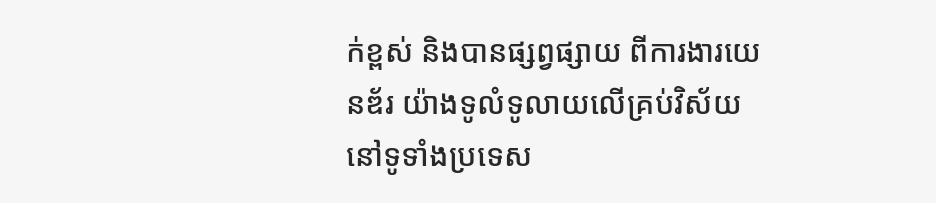ក់ខ្ពស់ និងបានផ្សព្វផ្សាយ ពីការងារយេនឌ័រ យ៉ាងទូលំទូលាយលើគ្រប់វិស័យ នៅទូទាំងប្រទេស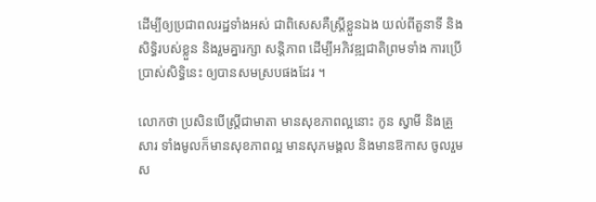ដើម្បីឲ្យប្រជាពលរដ្ឋទាំងអស់ ជាពិសេសគឺស្រ្តីខ្លួនឯង យល់ពីតួនាទី និងសិទ្ធិរបស់ខ្លួន និងរួមគ្នារក្សា សន្តិភាព ដើម្បីអភិវឌ្ឍជាតិព្រមទាំង ការប្រើប្រាស់សិទ្ធិនេះ ឲ្យបានសមស្របផងដែរ ។

លោកថា ប្រសិនបើស្រ្តីជាមាតា មានសុខភាពល្អនោះ កូន ស្វាមី និងគ្រួសារ ទាំងមូលក៏មានសុខភាពល្អ មានសុភមង្គល និងមានឱកាស ចូលរួមស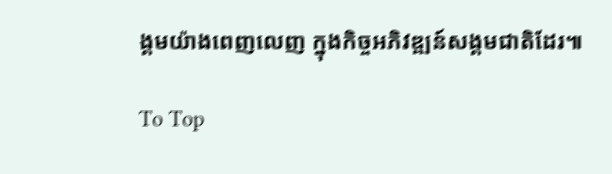ង្គមយ៉ាងពេញលេញ ក្នុងកិច្ចអភិវឌ្ឍន៍សង្គមជាតិដែរ៕

To Top